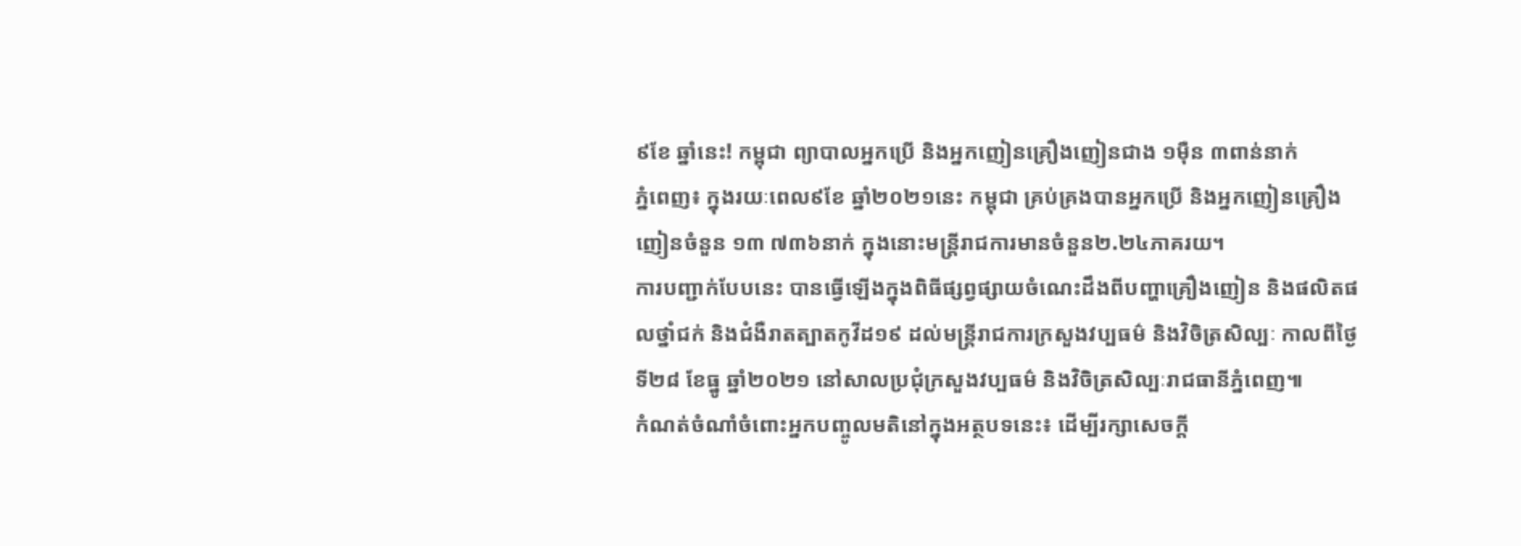៩ខែ ឆ្នាំនេះ! កម្ពុជា ព្យាបាលអ្នកប្រើ និងអ្នកញៀនគ្រឿងញៀនជាង ១ម៉ឺន ៣ពាន់នាក់
ភ្នំពេញ៖ ក្នុងរយៈពេល៩ខែ ឆ្នាំ២០២១នេះ កម្ពុជា គ្រប់គ្រងបានអ្នកប្រើ និងអ្នកញៀនគ្រឿងញៀនចំនួន ១៣ ៧៣៦នាក់ ក្នុងនោះមន្ត្រីរាជការមានចំនួន២.២៤ភាគរយ។
ការបញ្ជាក់បែបនេះ បានធ្វើឡើងក្នុងពិធីផ្សព្វផ្សាយចំណេះដឹងពីបញ្ហាគ្រឿងញៀន និងផលិតផលថ្នាំជក់ និងជំងឺរាតត្បាតកូវីដ១៩ ដល់មន្ត្រីរាជការក្រសួងវប្បធម៌ និងវិចិត្រសិល្បៈ កាលពីថ្ងៃទី២៨ ខែធ្នូ ឆ្នាំ២០២១ នៅសាលប្រជុំក្រសួងវប្បធម៌ និងវិចិត្រសិល្បៈរាជធានីភ្នំពេញ៕
កំណត់ចំណាំចំពោះអ្នកបញ្ចូលមតិនៅក្នុងអត្ថបទនេះ៖ ដើម្បីរក្សាសេចក្ដី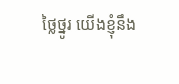ថ្លៃថ្នូរ យើងខ្ញុំនឹង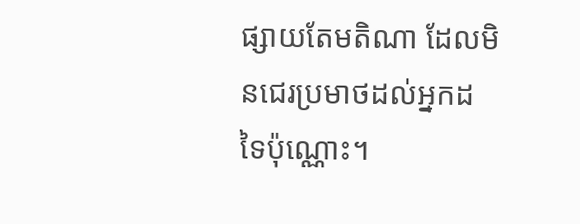ផ្សាយតែមតិណា ដែលមិនជេរប្រមាថដល់អ្នកដទៃប៉ុណ្ណោះ។